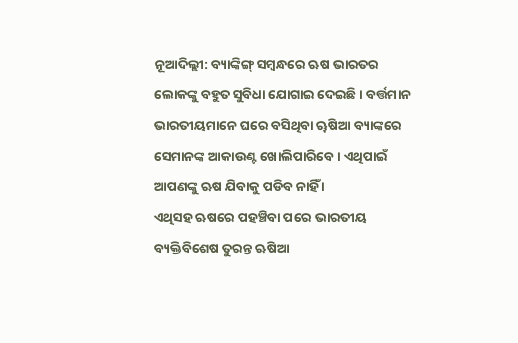ନୂଆଦିଲ୍ଲୀ: ବ୍ୟାଙ୍କିଙ୍ଗ୍ ସମ୍ବନ୍ଧରେ ଋଷ ଭାରତର ଲୋକଙ୍କୁ ବହୁତ ସୁବିଧା ଯୋଗାଇ ଦେଇଛି । ବର୍ତ୍ତମାନ ଭାରତୀୟମାନେ ଘରେ ବସିଥିବା ୠଷିଆ ବ୍ୟାଙ୍କରେ ସେମାନଙ୍କ ଆକାଉଣ୍ଟ ଖୋଲିପାରିବେ । ଏଥିପାଇଁ ଆପଣଙ୍କୁ ଋଷ ଯିବାକୁ ପଡିବ ନାହିଁ ।
ଏଥିସହ ଋଷରେ ପହଞ୍ଚିବା ପରେ ଭାରତୀୟ ବ୍ୟକ୍ତିବିଶେଷ ତୁରନ୍ତ ଋଷିଆ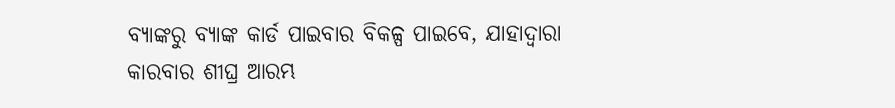ବ୍ୟାଙ୍କରୁ ବ୍ୟାଙ୍କ କାର୍ଡ ପାଇବାର ବିକଳ୍ପ ପାଇବେ, ଯାହାଦ୍ୱାରା କାରବାର ଶୀଘ୍ର ଆରମ୍ଭ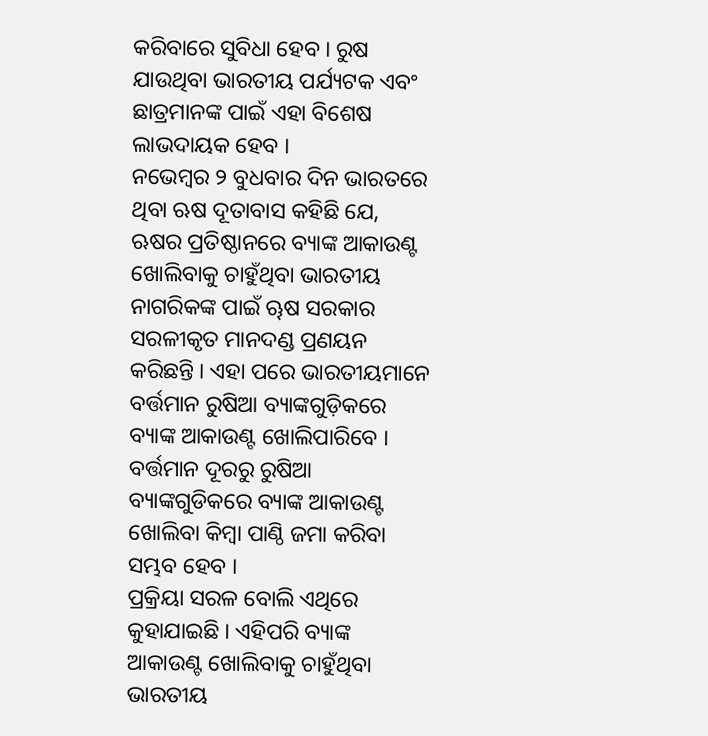କରିବାରେ ସୁବିଧା ହେବ । ରୁଷ ଯାଉଥିବା ଭାରତୀୟ ପର୍ଯ୍ୟଟକ ଏବଂ ଛାତ୍ରମାନଙ୍କ ପାଇଁ ଏହା ବିଶେଷ ଲାଭଦାୟକ ହେବ ।
ନଭେମ୍ବର ୨ ବୁଧବାର ଦିନ ଭାରତରେ ଥିବା ଋଷ ଦୂତାବାସ କହିଛି ଯେ, ଋଷର ପ୍ରତିଷ୍ଠାନରେ ବ୍ୟାଙ୍କ ଆକାଉଣ୍ଟ ଖୋଲିବାକୁ ଚାହୁଁଥିବା ଭାରତୀୟ ନାଗରିକଙ୍କ ପାଇଁ ୠଷ ସରକାର ସରଳୀକୃତ ମାନଦଣ୍ଡ ପ୍ରଣୟନ କରିଛନ୍ତି । ଏହା ପରେ ଭାରତୀୟମାନେ ବର୍ତ୍ତମାନ ରୁଷିଆ ବ୍ୟାଙ୍କଗୁଡ଼ିକରେ ବ୍ୟାଙ୍କ ଆକାଉଣ୍ଟ ଖୋଲିପାରିବେ । ବର୍ତ୍ତମାନ ଦୂରରୁ ରୁଷିଆ ବ୍ୟାଙ୍କଗୁଡିକରେ ବ୍ୟାଙ୍କ ଆକାଉଣ୍ଟ ଖୋଲିବା କିମ୍ବା ପାଣ୍ଠି ଜମା କରିବା ସମ୍ଭବ ହେବ ।
ପ୍ରକ୍ରିୟା ସରଳ ବୋଲି ଏଥିରେ କୁହାଯାଇଛି । ଏହିପରି ବ୍ୟାଙ୍କ ଆକାଉଣ୍ଟ ଖୋଲିବାକୁ ଚାହୁଁଥିବା ଭାରତୀୟ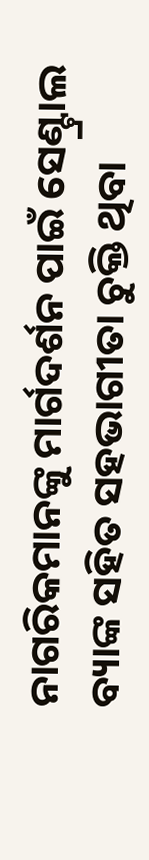ନାଗରିକମାନଙ୍କୁ ମାର୍ଗଦର୍ଶନ ପାଇଁ ସେଣ୍ଟ୍ରାଲ ବ୍ୟାଙ୍କ ସହିତ ସହଭାଗୀତା ଚୁକ୍ତି ଥିବା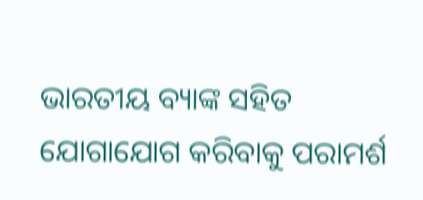ଭାରତୀୟ ବ୍ୟାଙ୍କ ସହିତ ଯୋଗାଯୋଗ କରିବାକୁ ପରାମର୍ଶ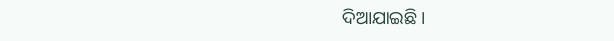ଦିଆଯାଇଛି ।